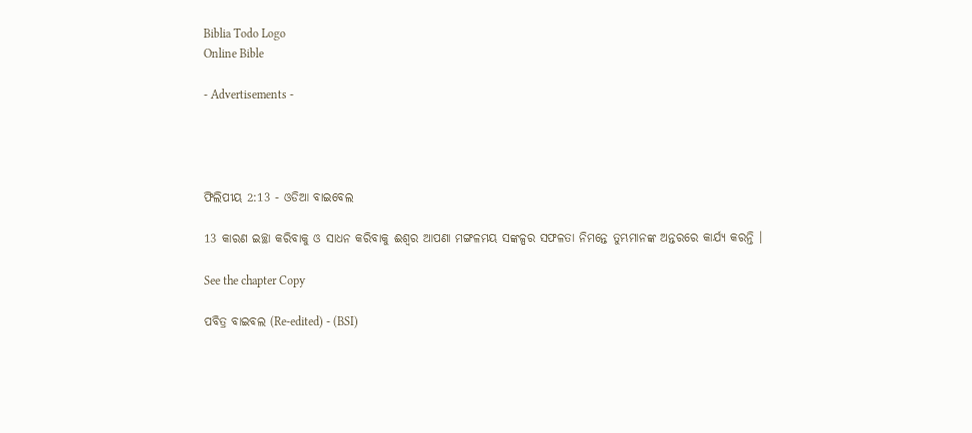Biblia Todo Logo
Online Bible

- Advertisements -




ଫିଲିପୀୟ 2:13 - ଓଡିଆ ବାଇବେଲ

13 କାରଣ ଇଚ୍ଛା କରିବାକୁ ଓ ସାଧନ କରିବାକୁ ଈଶ୍ୱର ଆପଣା ମଙ୍ଗଳମୟ ସଙ୍କଳ୍ପର ସଫଳତା ନିମନ୍ତେ ତୁମ୍ଭମାନଙ୍କ ଅନ୍ତରରେ କାର୍ଯ୍ୟ କରନ୍ତି ।

See the chapter Copy

ପବିତ୍ର ବାଇବଲ (Re-edited) - (BSI)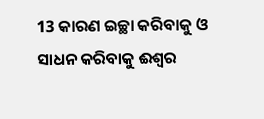13 କାରଣ ଇଚ୍ଛା କରିବାକୁ ଓ ସାଧନ କରିବାକୁ ଈଶ୍ଵର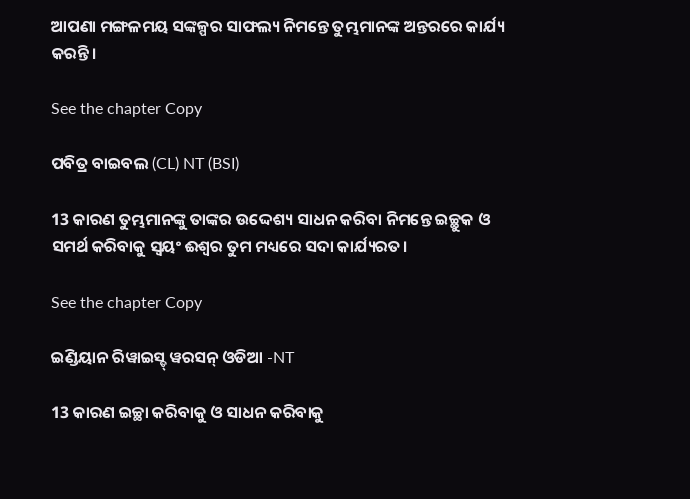ଆପଣା ମଙ୍ଗଳମୟ ସଙ୍କଳ୍ପର ସାଫଲ୍ୟ ନିମନ୍ତେ ତୁମ୍ଭମାନଙ୍କ ଅନ୍ତରରେ କାର୍ଯ୍ୟ କରନ୍ତି।

See the chapter Copy

ପବିତ୍ର ବାଇବଲ (CL) NT (BSI)

13 କାରଣ ତୁମ୍ଭମାନଙ୍କୁ ତାଙ୍କର ଉଦ୍ଦେଶ୍ୟ ସାଧନ କରିବା ନିମନ୍ତେ ଇଚ୍ଛୁକ ଓ ସମର୍ଥ କରିବାକୁ ସ୍ୱୟଂ ଈଶ୍ୱର ତୁମ ମଧ୍ୟରେ ସଦା କାର୍ଯ୍ୟରତ।

See the chapter Copy

ଇଣ୍ଡିୟାନ ରିୱାଇସ୍ଡ୍ ୱରସନ୍ ଓଡିଆ -NT

13 କାରଣ ଇଚ୍ଛା କରିବାକୁ ଓ ସାଧନ କରିବାକୁ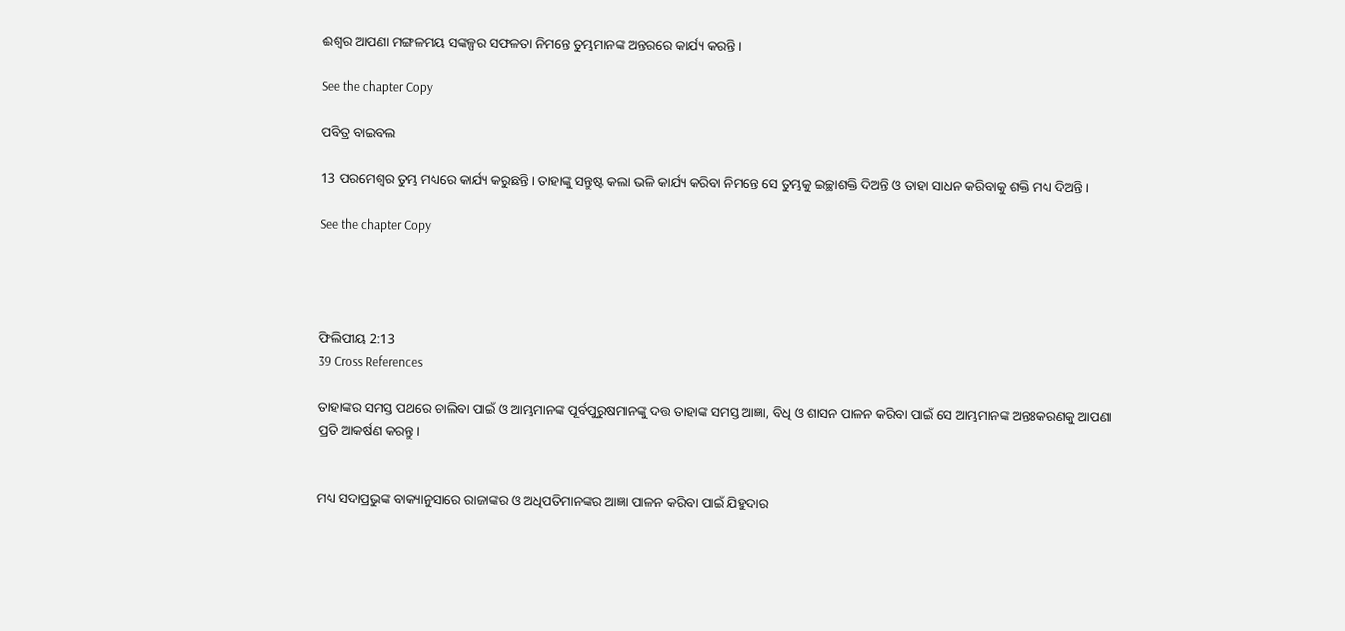ଈଶ୍ବର ଆପଣା ମଙ୍ଗଳମୟ ସଙ୍କଳ୍ପର ସଫଳତା ନିମନ୍ତେ ତୁମ୍ଭମାନଙ୍କ ଅନ୍ତରରେ କାର୍ଯ୍ୟ କରନ୍ତି।

See the chapter Copy

ପବିତ୍ର ବାଇବଲ

13 ପରମେଶ୍ୱର ତୁମ୍ଭ ମଧ୍ୟରେ କାର୍ଯ୍ୟ କରୁଛନ୍ତି। ତାହାଙ୍କୁ ସନ୍ତୁଷ୍ଟ କଲା ଭଳି କାର୍ଯ୍ୟ କରିବା ନିମନ୍ତେ ସେ ତୁମ୍ଭକୁ ଇଚ୍ଛାଶକ୍ତି ଦିଅନ୍ତି ଓ ତାହା ସାଧନ କରିବାକୁ ଶକ୍ତି ମଧ୍ୟ ଦିଅନ୍ତି।

See the chapter Copy




ଫିଲିପୀୟ 2:13
39 Cross References

ତାହାଙ୍କର ସମସ୍ତ ପଥରେ ଚାଲିବା ପାଇଁ ଓ ଆମ୍ଭମାନଙ୍କ ପୂର୍ବପୁରୁଷମାନଙ୍କୁ ଦତ୍ତ ତାହାଙ୍କ ସମସ୍ତ ଆଜ୍ଞା, ବିଧି ଓ ଶାସନ ପାଳନ କରିବା ପାଇଁ ସେ ଆମ୍ଭମାନଙ୍କ ଅନ୍ତଃକରଣକୁ ଆପଣା ପ୍ରତି ଆକର୍ଷଣ କରନ୍ତୁ।


ମଧ୍ୟ ସଦାପ୍ରଭୁଙ୍କ ବାକ୍ୟାନୁସାରେ ରାଜାଙ୍କର ଓ ଅଧିପତିମାନଙ୍କର ଆଜ୍ଞା ପାଳନ କରିବା ପାଇଁ ଯିହୁଦାର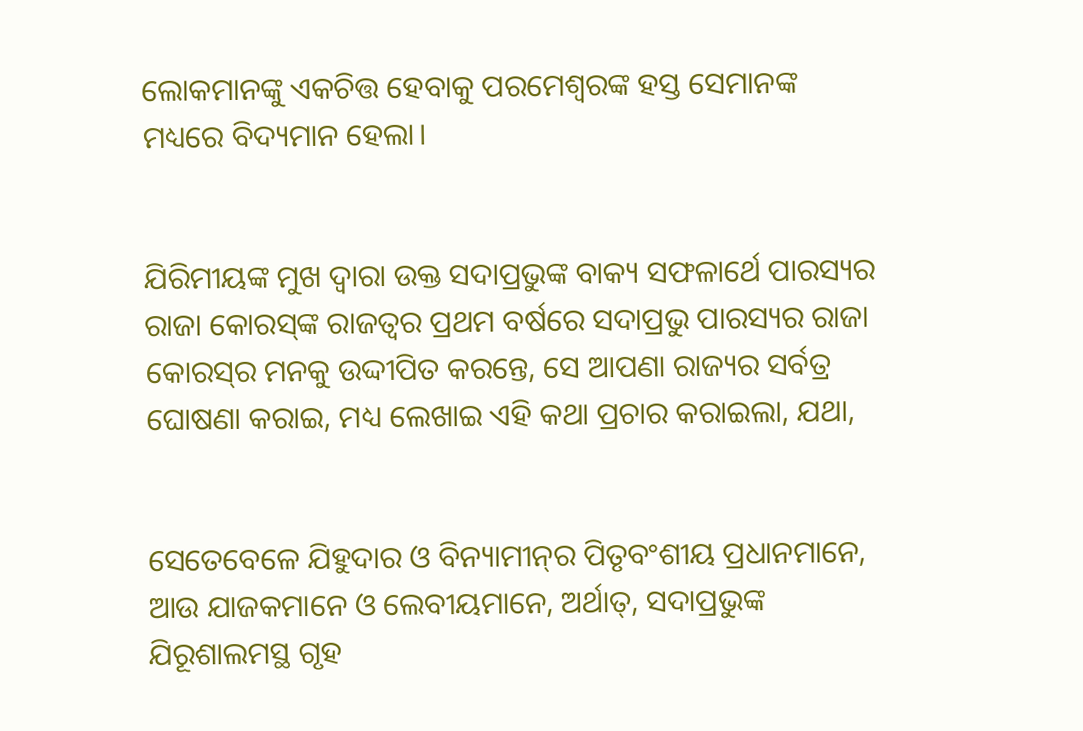ଲୋକମାନଙ୍କୁ ଏକଚିତ୍ତ ହେବାକୁ ପରମେଶ୍ୱରଙ୍କ ହସ୍ତ ସେମାନଙ୍କ ମଧ୍ୟରେ ବିଦ୍ୟମାନ ହେଲା।


ଯିରିମୀୟଙ୍କ ମୁଖ ଦ୍ୱାରା ଉକ୍ତ ସଦାପ୍ରଭୁଙ୍କ ବାକ୍ୟ ସଫଳାର୍ଥେ ପାରସ୍ୟର ରାଜା କୋରସ୍‍ଙ୍କ ରାଜତ୍ଵର ପ୍ରଥମ ବର୍ଷରେ ସଦାପ୍ରଭୁ ପାରସ୍ୟର ରାଜା କୋରସ୍‍ର ମନକୁ ଉଦ୍ଦୀପିତ କରନ୍ତେ, ସେ ଆପଣା ରାଜ୍ୟର ସର୍ବତ୍ର ଘୋଷଣା କରାଇ, ମଧ୍ୟ ଲେଖାଇ ଏହି କଥା ପ୍ରଚାର କରାଇଲା, ଯଥା,


ସେତେବେଳେ ଯିହୁଦାର ଓ ବିନ୍ୟାମୀନ୍‍ର ପିତୃବଂଶୀୟ ପ୍ରଧାନମାନେ, ଆଉ ଯାଜକମାନେ ଓ ଲେବୀୟମାନେ, ଅର୍ଥାତ୍‍, ସଦାପ୍ରଭୁଙ୍କ ଯିରୂଶାଲମସ୍ଥ ଗୃହ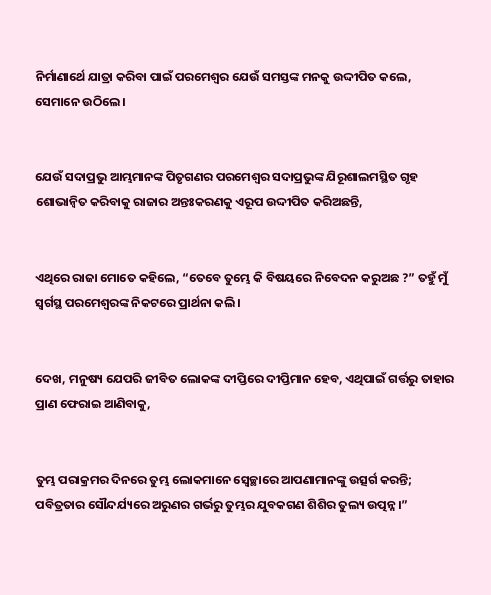ନିର୍ମାଣାର୍ଥେ ଯାତ୍ରା କରିବା ପାଇଁ ପରମେଶ୍ୱର ଯେଉଁ ସମସ୍ତଙ୍କ ମନକୁ ଉଦ୍ଦୀପିତ କଲେ, ସେମାନେ ଉଠିଲେ।


ଯେଉଁ ସଦାପ୍ରଭୁ ଆମ୍ଭମାନଙ୍କ ପିତୃଗଣର ପରମେଶ୍ୱର ସଦାପ୍ରଭୁଙ୍କ ଯିରୂଶାଲମସ୍ଥିତ ଗୃହ ଶୋଭାନ୍ୱିତ କରିବାକୁ ରାଜାର ଅନ୍ତଃକରଣକୁ ଏରୂପ ଉଦ୍ଦୀପିତ କରିଅଛନ୍ତି,


ଏଥିରେ ରାଜା ମୋତେ କହିଲେ, “ତେବେ ତୁମ୍ଭେ କି ବିଷୟରେ ନିବେଦନ କରୁଅଛ ?” ତହୁଁ ମୁଁ ସ୍ୱର୍ଗସ୍ଥ ପରମେଶ୍ୱରଙ୍କ ନିକଟରେ ପ୍ରାର୍ଥନା କଲି।


ଦେଖ, ମନୁଷ୍ୟ ଯେପରି ଜୀବିତ ଲୋକଙ୍କ ଦୀପ୍ତିରେ ଦୀପ୍ତିମାନ ହେବ, ଏଥିପାଇଁ ଗର୍ତ୍ତରୁ ତାହାର ପ୍ରାଣ ଫେରାଇ ଆଣିବାକୁ,


ତୁମ୍ଭ ପରାକ୍ରମର ଦିନରେ ତୁମ୍ଭ ଲୋକମାନେ ସ୍ୱେଚ୍ଛାରେ ଆପଣାମାନଙ୍କୁ ଉତ୍ସର୍ଗ କରନ୍ତି; ପବିତ୍ରତାର ସୌନ୍ଦର୍ଯ୍ୟରେ ଅରୁଣର ଗର୍ଭରୁ ତୁମ୍ଭର ଯୁବକଗଣ ଶିଶିର ତୁଲ୍ୟ ଉତ୍ପନ୍ନ।”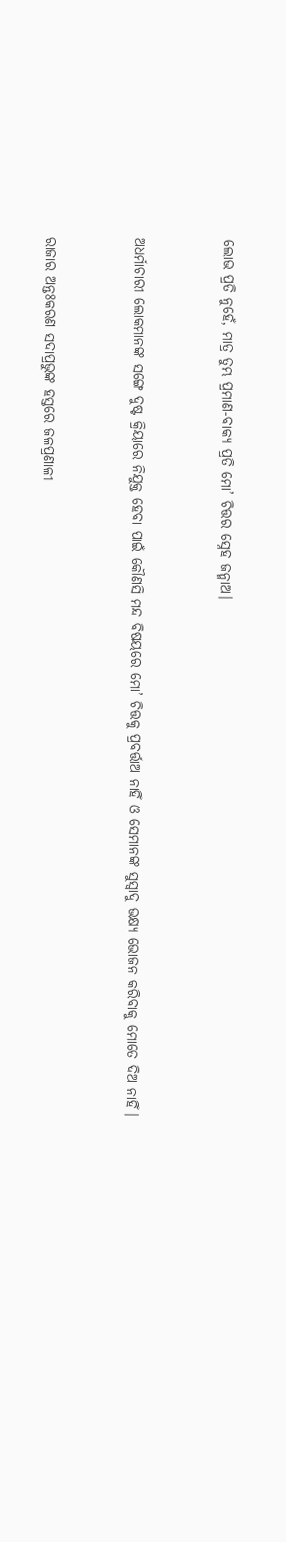ଲୋଭ ପ୍ରତି ନୁହେଁ, ମାତ୍ର ତୁମ୍ଭ ପ୍ରମାଣ-ବାକ୍ୟ ପ୍ରତି ମୋ’ ଚିତ୍ତର ସ୍ନେହ ଜନ୍ମାଅ।


ଅଧର୍ମାଚାରୀ ଲୋକମାନଙ୍କ ସଙ୍ଗେ ଦୁଷ୍ଟ କ୍ରିୟାରେ ନିଯୁକ୍ତ ହେବା ପାଇଁ କୌଣସି ମନ୍ଦ ବିଷୟରେ ମୋ’ ଚିତ୍ତକୁ ପ୍ରବର୍ତ୍ତାଅ ନାହିଁ ଓ ସେମାନଙ୍କ ସୁସ୍ୱାଦୁ ଭକ୍ଷ୍ୟ ଭୋଜନ କରିବାକୁ ମୋତେ ଦିଅ ନାହିଁ।


ରାଜାର ଅନ୍ତଃକରଣ ସଦାପ୍ରଭୁଙ୍କ ହସ୍ତରେ ଜଳପ୍ରଣାଳୀ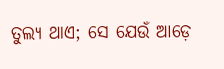ତୁଲ୍ୟ ଥାଏ; ସେ ଯେଉଁ ଆଡ଼େ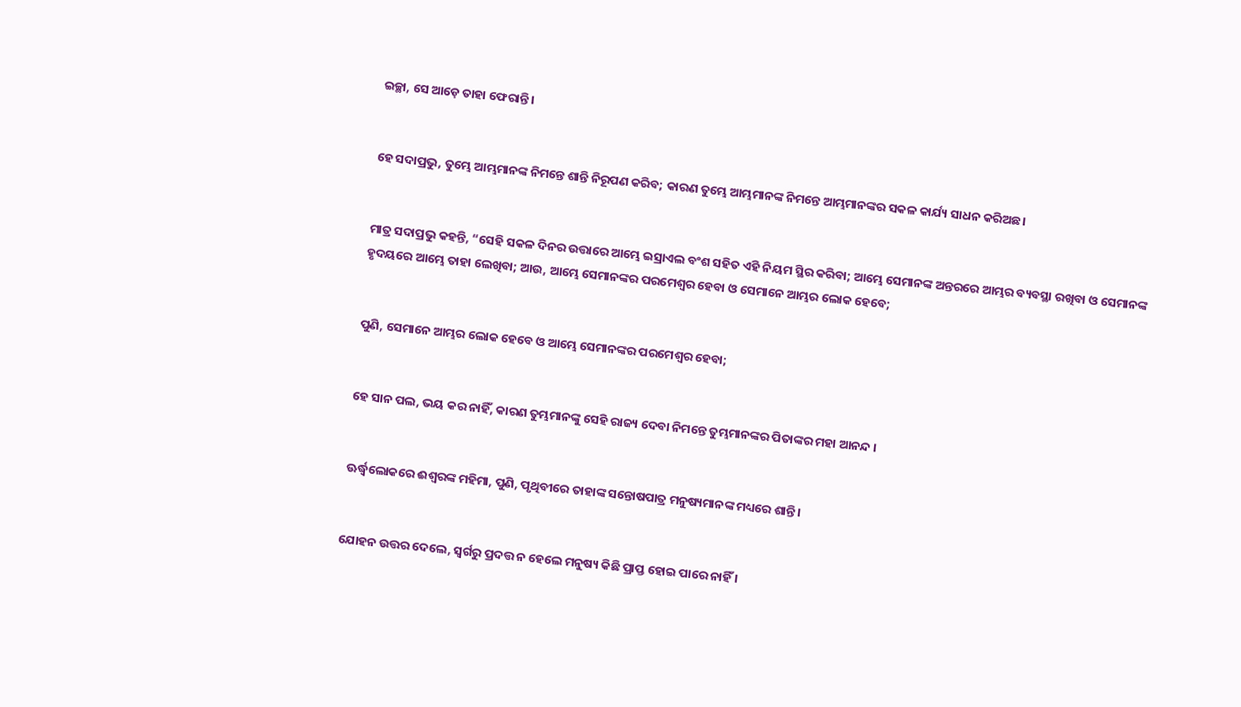ଇଚ୍ଛା, ସେ ଆଡ଼େ ତାହା ଫେରାନ୍ତି।


ହେ ସଦାପ୍ରଭୁ, ତୁମ୍ଭେ ଆମ୍ଭମାନଙ୍କ ନିମନ୍ତେ ଶାନ୍ତି ନିରୂପଣ କରିବ; କାରଣ ତୁମ୍ଭେ ଆମ୍ଭମାନଙ୍କ ନିମନ୍ତେ ଆମ୍ଭମାନଙ୍କର ସକଳ କାର୍ଯ୍ୟ ସାଧନ କରିଅଛ।


ମାତ୍ର ସଦାପ୍ରଭୁ କହନ୍ତି, “ସେହି ସକଳ ଦିନର ଉତ୍ତାରେ ଆମ୍ଭେ ଇସ୍ରାଏଲ ବଂଶ ସହିତ ଏହି ନିୟମ ସ୍ଥିର କରିବା; ଆମ୍ଭେ ସେମାନଙ୍କ ଅନ୍ତରରେ ଆମ୍ଭର ବ୍ୟବସ୍ଥା ରଖିବା ଓ ସେମାନଙ୍କ ହୃଦୟରେ ଆମ୍ଭେ ତାହା ଲେଖିବା; ଆଉ, ଆମ୍ଭେ ସେମାନଙ୍କର ପରମେଶ୍ୱର ହେବା ଓ ସେମାନେ ଆମ୍ଭର ଲୋକ ହେବେ;


ପୁଣି, ସେମାନେ ଆମ୍ଭର ଲୋକ ହେବେ ଓ ଆମ୍ଭେ ସେମାନଙ୍କର ପରମେଶ୍ୱର ହେବା;


ହେ ସାନ ପଲ, ଭୟ କର ନାହିଁ, କାରଣ ତୁମ୍ଭମାନଙ୍କୁ ସେହି ରାଜ୍ୟ ଦେବା ନିମନ୍ତେ ତୁମ୍ଭମାନଙ୍କର ପିତାଙ୍କର ମହା ଆନନ୍ଦ ।


ଊର୍ଦ୍ଧ୍ୱଲୋକରେ ଈଶ୍ୱରଙ୍କ ମହିମା, ପୁଣି, ପୃଥିବୀରେ ତାହାଙ୍କ ସନ୍ତୋଷପାତ୍ର ମନୁଷ୍ୟମାନଙ୍କ ମଧ୍ୟରେ ଶାନ୍ତି ।


ଯୋହନ ଉତ୍ତର ଦେଲେ, ସ୍ୱର୍ଗରୁ ପ୍ରଦତ୍ତ ନ ହେଲେ ମନୁଷ୍ୟ କିଛି ପ୍ରାପ୍ତ ହୋଇ ପାରେ ନାହିଁ ।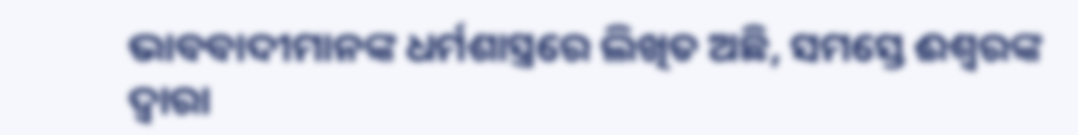ଭାବବାଦୀମାନଙ୍କ ଧର୍ମଶାସ୍ତ୍ରରେ ଲିଖିତ ଅଛି, ସମସ୍ତେ ଈଶ୍ୱରଙ୍କ ଦ୍ୱାରା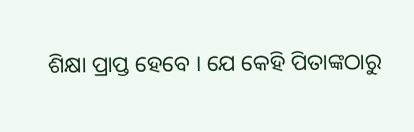ଶିକ୍ଷା ପ୍ରାପ୍ତ ହେବେ । ଯେ କେହି ପିତାଙ୍କଠାରୁ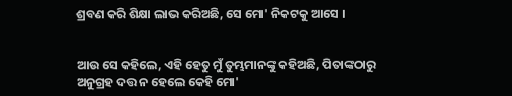ଶ୍ରବଣ କରି ଶିକ୍ଷା ଲାଭ କରିଅଛି, ସେ ମୋ' ନିକଟକୁ ଆସେ ।


ଆଉ ସେ କହିଲେ, ଏହି ହେତୁ ମୁଁ ତୁମ୍ଭମାନଙ୍କୁ କହିଅଛି, ପିତାଙ୍କଠାରୁ ଅନୁଗ୍ରହ ଦତ୍ତ ନ ହେଲେ କେହି ମୋ'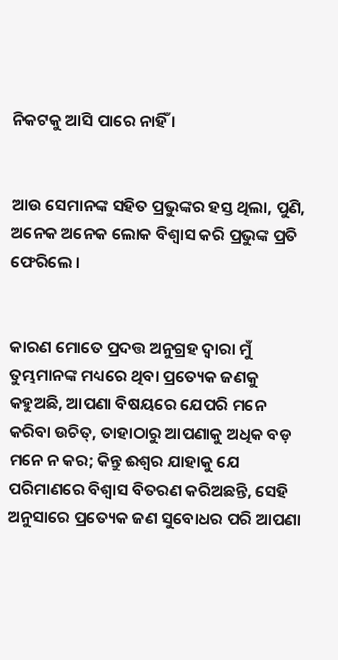ନିକଟକୁ ଆସି ପାରେ ନାହିଁ ।


ଆଉ ସେମାନଙ୍କ ସହିତ ପ୍ରଭୁଙ୍କର ହସ୍ତ ଥିଲା, ପୁଣି, ଅନେକ ଅନେକ ଲୋକ ବିଶ୍ୱାସ କରି ପ୍ରଭୁଙ୍କ ପ୍ରତି ଫେରିଲେ ।


କାରଣ ମୋତେ ପ୍ରଦତ୍ତ ଅନୁଗ୍ରହ ଦ୍ୱାରା ମୁଁ ତୁମ୍ଭମାନଙ୍କ ମଧ୍ୟରେ ଥିବା ପ୍ରତ୍ୟେକ ଜଣକୁ କହୁଅଛି, ଆପଣା ବିଷୟରେ ଯେପରି ମନେ କରିବା ଉଚିତ୍, ତାହାଠାରୁ ଆପଣାକୁ ଅଧିକ ବଡ଼ ମନେ ନ କର; କିନ୍ତୁ ଈଶ୍ୱର ଯାହାକୁ ଯେ ପରିମାଣରେ ବିଶ୍ୱାସ ବିତରଣ କରିଅଛନ୍ତି, ସେହି ଅନୁସାରେ ପ୍ରତ୍ୟେକ ଜଣ ସୁବୋଧର ପରି ଆପଣା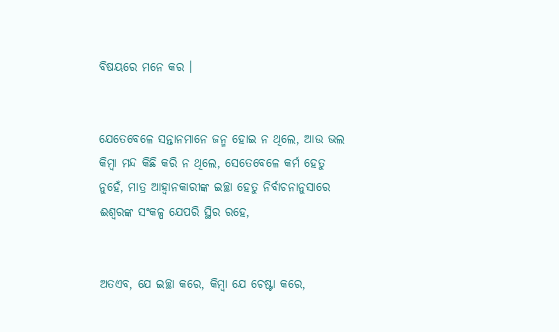ବିଷୟରେ ମନେ କର ।


ଯେତେବେଳେ ସନ୍ତାନମାନେ ଜନ୍ମ ହୋଇ ନ ଥିଲେ, ଆଉ ଭଲ କିମ୍ବା ମନ୍ଦ କିଛି କରି ନ ଥିଲେ, ସେତେବେଳେ କର୍ମ ହେତୁ ନୁହେଁ, ମାତ୍ର ଆହ୍ୱାନକାରୀଙ୍କ ଇଚ୍ଛା ହେତୁ ନିର୍ବାଚନାନୁସାରେ ଈଶ୍ୱରଙ୍କ ସଂକଳ୍ପ ଯେପରି ସ୍ଥିର ରହେ,


ଅତଏବ, ଯେ ଇଚ୍ଛା କରେ, କିମ୍ବା ଯେ ଚେଷ୍ଟା କରେ,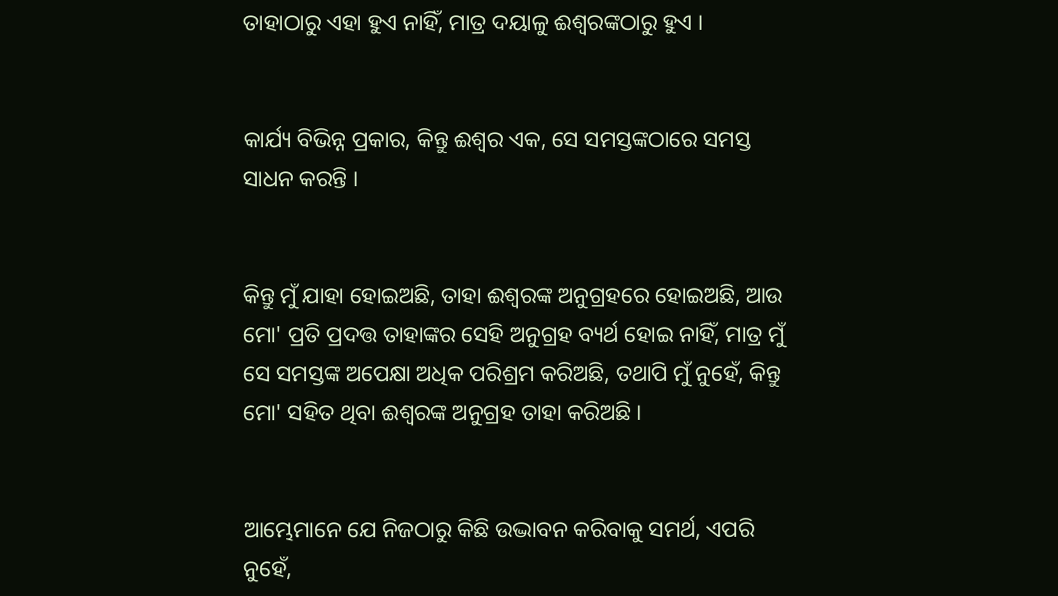ତାହାଠାରୁ ଏହା ହୁଏ ନାହିଁ, ମାତ୍ର ଦୟାଳୁ ଈଶ୍ୱରଙ୍କଠାରୁ ହୁଏ ।


କାର୍ଯ୍ୟ ବିଭିନ୍ନ ପ୍ରକାର, କିନ୍ତୁ ଈଶ୍ୱର ଏକ, ସେ ସମସ୍ତଙ୍କଠାରେ ସମସ୍ତ ସାଧନ କରନ୍ତି ।


କିନ୍ତୁ ମୁଁ ଯାହା ହୋଇଅଛି, ତାହା ଈଶ୍ୱରଙ୍କ ଅନୁଗ୍ରହରେ ହୋଇଅଛି, ଆଉ ମୋ' ପ୍ରତି ପ୍ରଦତ୍ତ ତାହାଙ୍କର ସେହି ଅନୁଗ୍ରହ ବ୍ୟର୍ଥ ହୋଇ ନାହିଁ, ମାତ୍ର ମୁଁ ସେ ସମସ୍ତଙ୍କ ଅପେକ୍ଷା ଅଧିକ ପରିଶ୍ରମ କରିଅଛି, ତଥାପି ମୁଁ ନୁହେଁ, କିନ୍ତୁ ମୋ' ସହିତ ଥିବା ଈଶ୍ୱରଙ୍କ ଅନୁଗ୍ରହ ତାହା କରିଅଛି ।


ଆମ୍ଭେମାନେ ଯେ ନିଜଠାରୁ କିଛି ଉଦ୍ଭାବନ କରିବାକୁ ସମର୍ଥ, ଏପରି ନୁହେଁ,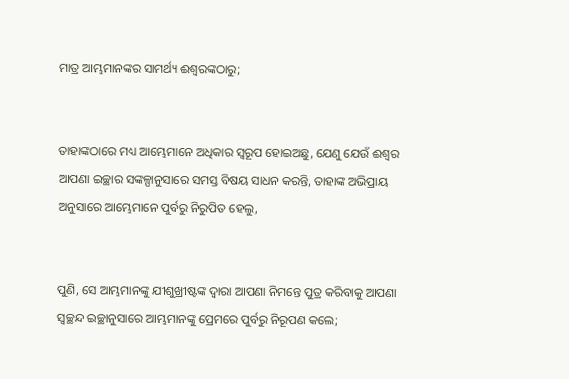ମାତ୍ର ଆମ୍ଭମାନଙ୍କର ସାମର୍ଥ୍ୟ ଈଶ୍ୱରଙ୍କଠାରୁ;


ତାହାଙ୍କଠାରେ ମଧ୍ୟ ଆମ୍ଭେମାନେ ଅଧିକାର ସ୍ୱରୂପ ହୋଇଅଛୁ, ଯେଣୁ ଯେଉଁ ଈଶ୍ୱର ଆପଣା ଇଚ୍ଛାର ସଙ୍କଳ୍ପାନୁସାରେ ସମସ୍ତ ବିଷୟ ସାଧନ କରନ୍ତି, ତାହାଙ୍କ ଅଭିପ୍ରାୟ ଅନୁସାରେ ଆମ୍ଭେମାନେ ପୁର୍ବରୁ ନିରୁପିତ ହେଲୁ,


ପୁଣି, ସେ ଆମ୍ଭମାନଙ୍କୁ ଯୀଶୁଖ୍ରୀଷ୍ଟଙ୍କ ଦ୍ୱାରା ଆପଣା ନିମନ୍ତେ ପୁତ୍ର କରିବାକୁ ଆପଣା ସ୍ୱଚ୍ଛନ୍ଦ ଇଚ୍ଛାନୁସାରେ ଆମ୍ଭମାନଙ୍କୁ ପ୍ରେମରେ ପୁର୍ବରୁ ନିରୂପଣ କଲେ;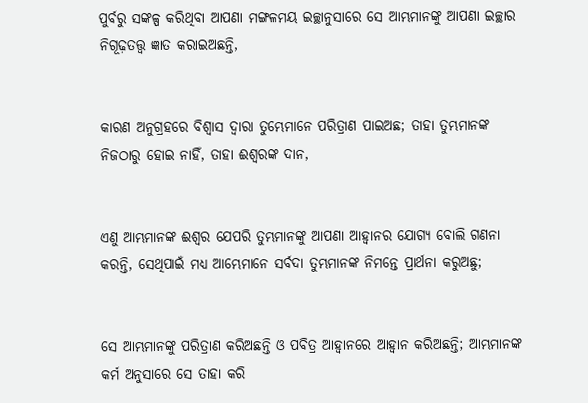ପୁର୍ବରୁ ସଙ୍କଳ୍ପ କରିଥିବା ଆପଣା ମଙ୍ଗଳମୟ ଇଚ୍ଛାନୁସାରେ ସେ ଆମ୍ଭମାନଙ୍କୁ ଆପଣା ଇଚ୍ଛାର ନିଗୂଢ଼ତତ୍ତ୍ୱ ଜ୍ଞାତ କରାଇଅଛନ୍ତି,


କାରଣ ଅନୁଗ୍ରହରେ ବିଶ୍ୱାସ ଦ୍ୱାରା ତୁମ୍ଭେମାନେ ପରିତ୍ରାଣ ପାଇଅଛ; ତାହା ତୁମ୍ଭମାନଙ୍କ ନିଜଠାରୁ ହୋଇ ନାହିଁ, ତାହା ଈଶ୍ୱରଙ୍କ ଦାନ,


ଏଣୁ ଆମ୍ଭମାନଙ୍କ ଈଶ୍ୱର ଯେପରି ତୁମ୍ଭମାନଙ୍କୁ ଆପଣା ଆହ୍ୱାନର ଯୋଗ୍ୟ ବୋଲି ଗଣନା କରନ୍ତି, ସେଥିପାଇଁ ମଧ୍ୟ ଆମ୍ଭେମାନେ ସର୍ବଦା ତୁମ୍ଭମାନଙ୍କ ନିମନ୍ତେ ପ୍ରାର୍ଥନା କରୁଅଛୁ;


ସେ ଆମ୍ଭମାନଙ୍କୁ ପରିତ୍ରାଣ କରିଅଛନ୍ତି ଓ ପବିତ୍ର ଆହ୍ୱାନରେ ଆହ୍ୱାନ କରିଅଛନ୍ତି; ଆମ୍ଭମାନଙ୍କ କର୍ମ ଅନୁସାରେ ସେ ତାହା କରି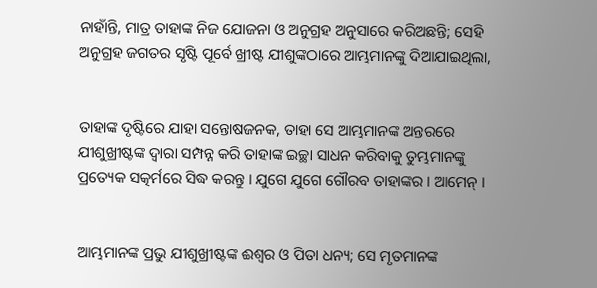ନାହାଁନ୍ତି, ମାତ୍ର ତାହାଙ୍କ ନିଜ ଯୋଜନା ଓ ଅନୁଗ୍ରହ ଅନୁସାରେ କରିଅଛନ୍ତି; ସେହି ଅନୁଗ୍ରହ ଜଗତର ସୃଷ୍ଟି ପୂର୍ବେ ଖ୍ରୀଷ୍ଟ ଯୀଶୁଙ୍କଠାରେ ଆମ୍ଭମାନଙ୍କୁ ଦିଆଯାଇଥିଲା,


ତାହାଙ୍କ ଦୃଷ୍ଟିରେ ଯାହା ସନ୍ତୋଷଜନକ, ତାହା ସେ ଆମ୍ଭମାନଙ୍କ ଅନ୍ତରରେ ଯୀଶୁଖ୍ରୀଷ୍ଟଙ୍କ ଦ୍ୱାରା ସମ୍ପନ୍ନ କରି ତାହାଙ୍କ ଇଚ୍ଛା ସାଧନ କରିବାକୁ ତୁମ୍ଭମାନଙ୍କୁ ପ୍ରତ୍ୟେକ ସତ୍କର୍ମରେ ସିଦ୍ଧ କରନ୍ତୁ । ଯୁଗେ ଯୁଗେ ଗୌରବ ତାହାଙ୍କର । ଆମେନ୍‍ ।


ଆମ୍ଭମାନଙ୍କ ପ୍ରଭୁ ଯୀଶୁଖ୍ରୀଷ୍ଟଙ୍କ ଈଶ୍ୱର ଓ ପିତା ଧନ୍ୟ; ସେ ମୃତମାନଙ୍କ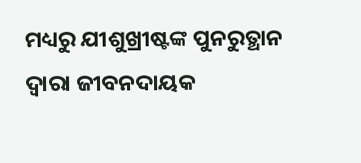ମଧ୍ୟରୁ ଯୀଶୁଖ୍ରୀଷ୍ଟଙ୍କ ପୁନରୁତ୍ଥାନ ଦ୍ୱାରା ଜୀବନଦାୟକ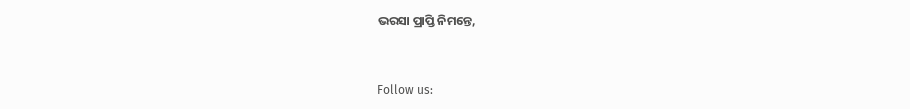ଭରସା ପ୍ରାପ୍ତି ନିମନ୍ତେ,


Follow us: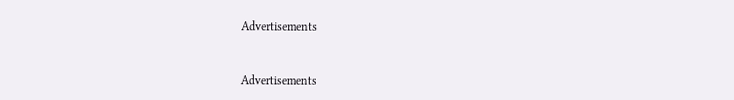Advertisements


Advertisements